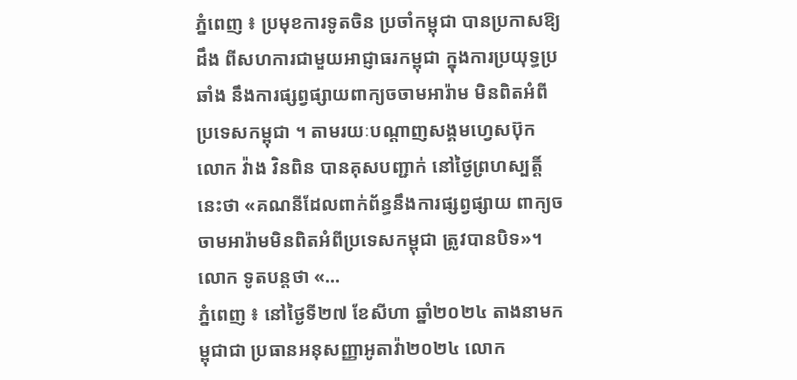ភ្នំពេញ ៖ ប្រមុខការទូតចិន ប្រចាំកម្ពុជា បានប្រកាសឱ្យដឹង ពីសហការជាមួយអាជ្ញាធរកម្ពុជា ក្នុងការប្រយុទ្ធប្រឆាំង នឹងការផ្សព្វផ្សាយពាក្យចចាមអារ៉ាម មិនពិតអំពីប្រទេសកម្ពុជា ។ តាមរយៈបណ្តាញសង្គមហ្វេសប៊ុក លោក វ៉ាង វិនពិន បានគុសបញ្ជាក់ នៅថ្ងៃព្រហស្បត្តិ៍នេះថា «គណនីដែលពាក់ព័ន្ធនឹងការផ្សព្វផ្សាយ ពាក្យចចាមអារ៉ាមមិនពិតអំពីប្រទេសកម្ពុជា ត្រូវបានបិទ»។ លោក ទូតបន្តថា «...
ភ្នំពេញ ៖ នៅថ្ងៃទី២៧ ខែសីហា ឆ្នាំ២០២៤ តាងនាមកម្ពុជាជា ប្រធានអនុសញ្ញាអូតាវ៉ា២០២៤ លោក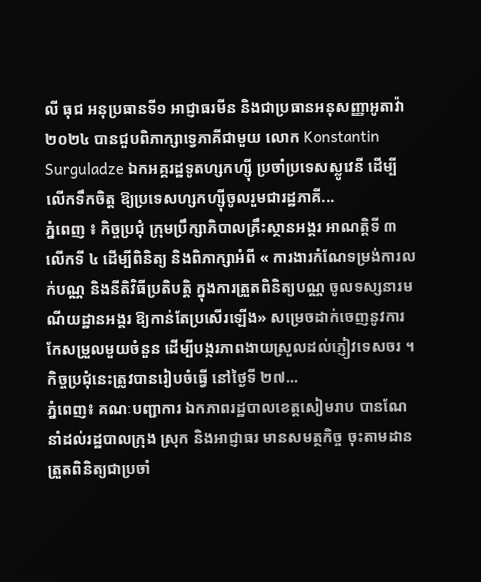លី ធុជ អនុប្រធានទី១ អាជ្ញាធរមីន និងជាប្រធានអនុសញ្ញាអូតាវ៉ា ២០២៤ បានជួបពិភាក្សាទ្វេភាគីជាមួយ លោក Konstantin Surguladze ឯកអគ្គរដ្ឋទូតហ្សកហ្ស៊ី ប្រចាំប្រទេសស្លូវេនី ដើម្បីលើកទឹកចិត្ត ឱ្យប្រទេសហ្សកហ្ស៊ីចូលរួមជារដ្ឋភាគី...
ភ្នំពេញ ៖ កិច្ចប្រជុំ ក្រុមប្រឹក្សាភិបាលគ្រឹះស្ថានអង្គរ អាណត្តិទី ៣ លើកទី ៤ ដើម្បីពិនិត្យ និងពិភាក្សាអំពី « ការងារកំណែទម្រង់ការលក់បណ្ណ និងនីតិវិធីប្រតិបត្តិ ក្នុងការត្រួតពិនិត្យបណ្ណ ចូលទស្សនារមណីយដ្ឋានអង្គរ ឱ្យកាន់តែប្រសើរឡើង» សម្រេចដាក់ចេញនូវការកែសម្រួលមួយចំនួន ដើម្បីបង្ករភាពងាយស្រួលដល់ភ្ញៀវទេសចរ ។ កិច្ចប្រជុំនេះត្រូវបានរៀបចំធ្វើ នៅថ្ងៃទី ២៧...
ភ្នំពេញ៖ គណៈបញ្ជាការ ឯកភាពរដ្ឋបាលខេត្តសៀមរាប បានណែនាំដល់រដ្ឋបាលក្រុង ស្រុក និងអាជ្ញាធរ មានសមត្ថកិច្ច ចុះតាមដានត្រួតពិនិត្យជាប្រចាំ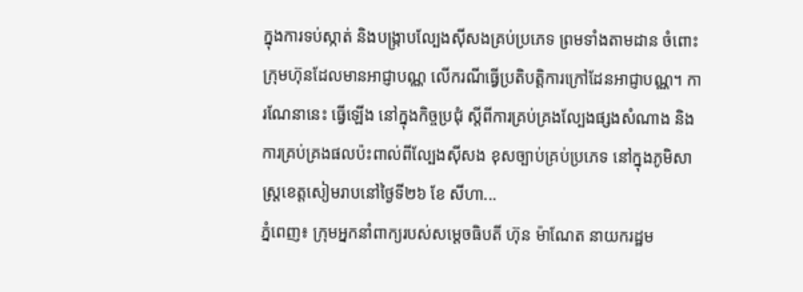ក្នុងការទប់ស្កាត់ និងបង្ក្រាបល្បែងស៊ីសងគ្រប់ប្រភេទ ព្រមទាំងតាមដាន ចំពោះក្រុមហ៊ុនដែលមានអាជ្ញាបណ្ណ លើករណីធ្វើប្រតិបត្តិការក្រៅដែនអាជ្ញាបណ្ណ។ ការណែនានេះ ធ្វើឡើង នៅក្នុងកិច្ចប្រជុំ ស្តីពីការគ្រប់គ្រងល្បែងផ្សងសំណាង និងការគ្រប់គ្រងផលប៉ះពាល់ពីល្បែងស៊ីសង ខុសច្បាប់គ្រប់ប្រភេទ នៅក្នុងភូមិសាស្ត្រខេត្តសៀមរាបនៅថ្ងៃទី២៦ ខែ សីហា...
ភ្នំពេញ៖ ក្រុមអ្នកនាំពាក្យរបស់សម្តេចធិបតី ហ៊ុន ម៉ាណែត នាយករដ្ឋម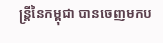ន្ត្រីនៃកម្ពុជា បានចេញមកប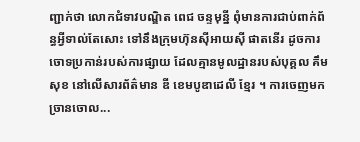ញ្ជាក់ថា លោកជំទាវបណ្ឌិត ពេជ ចន្ទមុន្នី ពុំមានការជាប់ពាក់ព័ន្ធអ្វីទាល់តែសោះ ទៅនឹងក្រុមហ៊ុនស៊ីអាយស៊ី ផាតនើរ ដូចការចោទប្រកាន់របស់ការផ្សាយ ដែលគ្មានមូលដ្ឋានរបស់បុគ្គល គឹម សុខ នៅលើសារព័ត៌មាន ឌី ខេមបូឌាដេលី ខ្មែរ ។ ការចេញមកច្រានចោល...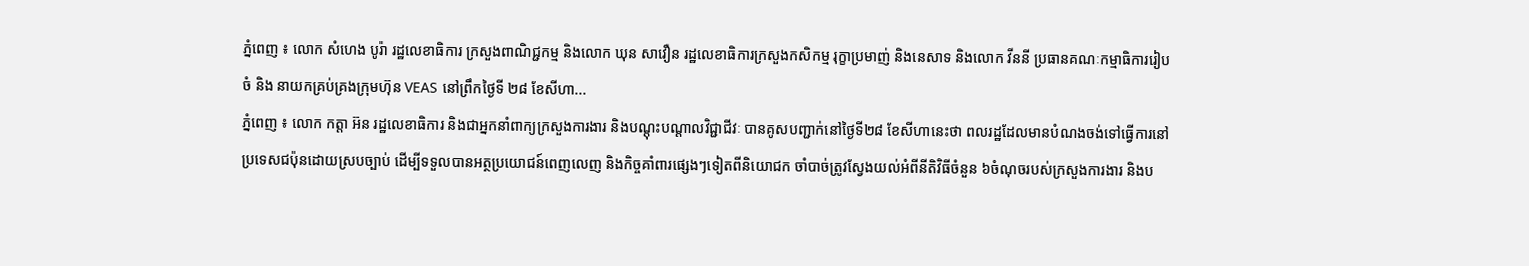ភ្នំពេញ ៖ លោក សំហេង បូរ៉ា រដ្ឋលេខាធិការ ក្រសួងពាណិជ្ជកម្ម និងលោក ឃុន សាវឿន រដ្ឋលេខាធិការក្រសួងកសិកម្ម រុក្ខាប្រមាញ់ និងនេសាទ និងលោក វីននី ប្រធានគណៈកម្មាធិការរៀបចំ និង នាយកគ្រប់គ្រងក្រុមហ៊ុន VEAS នៅព្រឹកថ្ងៃទី ២៨ ខែសីហា...
ភ្នំពេញ ៖ លោក កត្តា អ៊ន រដ្ឋលេខាធិការ និងជាអ្នកនាំពាក្យក្រសួងការងារ និងបណ្តុះបណ្តាលវិជ្ជាជីវៈ បានគូសបញ្ជាក់នៅថ្ងៃទី២៨ ខែសីហានេះថា ពលរដ្ឋដែលមានបំណងចង់ទៅធ្វើការនៅប្រទេសជប៉ុនដោយស្របច្បាប់ ដើម្បីទទួលបានអត្ថប្រយោជន៍ពេញលេញ និងកិច្ចគាំពារផ្សេងៗទៀតពីនិយោជក ចាំបាច់ត្រូវស្វែងយល់អំពីនីតិវិធីចំនួន ៦ចំណុចរបស់ក្រសួងការងារ និងប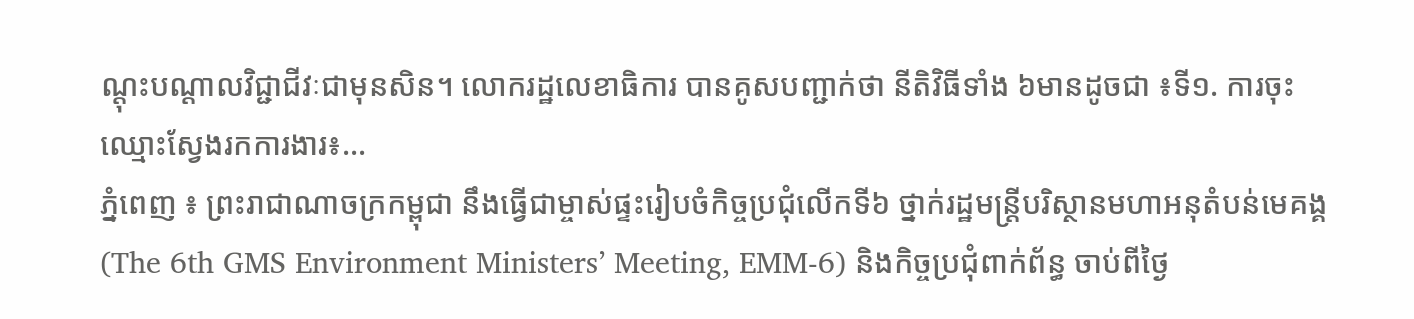ណ្តុះបណ្តាលវិជ្ជាជីវៈជាមុនសិន។ លោករដ្ឋលេខាធិការ បានគូសបញ្ជាក់ថា នីតិវិធីទាំង ៦មានដូចជា ៖ទី១. ការចុះឈ្មោះស្វែងរកការងារ៖...
ភ្នំពេញ ៖ ព្រះរាជាណាចក្រកម្ពុជា នឹងធ្វើជាម្ចាស់ផ្ទះរៀបចំកិច្ចប្រជុំលើកទី៦ ថ្នាក់រដ្ឋមន្ត្រីបរិស្ថានមហាអនុតំបន់មេគង្គ (The 6th GMS Environment Ministers’ Meeting, EMM-6) និងកិច្ចប្រជុំពាក់ព័ន្ធ ចាប់ពីថ្ងៃ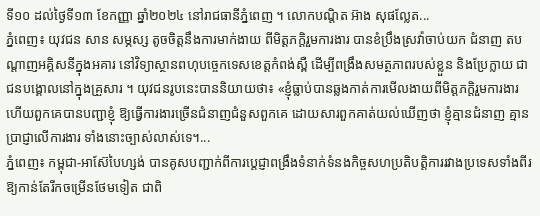ទី១០ ដល់ថ្ងៃទី១៣ ខែកញ្ញា ឆ្នាំ២០២៤ នៅរាជធានីភ្នំពេញ ។ លោកបណ្ដិត អ៊ាង សុផល្លែត...
ភ្នំពេញ៖ យុវជន សាន សម្ភស្ស តូចចិត្តនឹងការមាក់ងាយ ពីមិត្តភក្ដិរួមការងារ បានខំប្រឹងស្រវ៉ាចាប់យក ជំនាញ តបណ្ដាញអគ្គិសនីក្នុងអគារ នៅវិទ្យាស្ថានពហុបច្ចេកទេសខេត្តកំពង់ស្ពឺ ដើម្បីពង្រឹងសមត្ថភាពរបស់ខ្លួន និងប្រែក្លាយ ជាជនបង្គោលនៅក្នុងគ្រួសារ ។ យុវជនរូបនេះបាននិយាយថា៖ «ខ្ញុំធ្លាប់បានឆ្លងកាត់ការមើលងាយពីមិត្តភក្ដិរួមការងារ ហើយពួកគេបានបញ្ជាខ្ញុំ ឱ្យធ្វើការងារច្រើនជំនាញជំនួសពួកគេ ដោយសារពួកគាត់យល់ឃើញថា ខ្ញុំគ្មានជំនាញ គ្មានប្រាជ្ញាលើការងារ ទាំងនោះច្បាស់លាស់ទេ។...
ភ្នំពេញ៖ កម្ពុជា-អាស៊ែបៃហ្សង់ បានគូសបញ្ជាក់ពីការប្តេជ្ញាពង្រឹងទំនាក់ទំនងកិច្ចសហប្រតិបត្តិការរវាងប្រទេសទាំងពីរ ឱ្យកាន់តែរីកចម្រើនថែមទៀត ជាពិ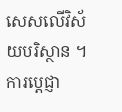សេសលើវិស័យបរិស្ថាន ។ ការប្ដេជ្ញា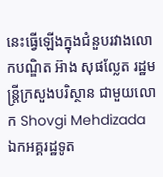នេះធ្វើឡើងក្នុងជំនួបរវាងលោកបណ្ឌិត អ៊ាង សុផល្លែត រដ្ឋមន្រ្តីក្រសួងបរិស្ថាន ជាមួយលោក Shovgi Mehdizada ឯកអគ្គរដ្ឋទូត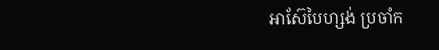អាស៊ែបៃហ្សង់ ប្រចាំក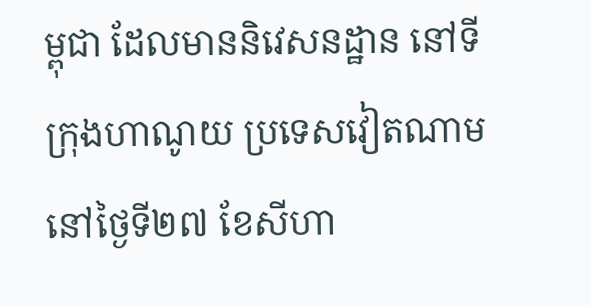ម្ពុជា ដែលមាននិវេសនដ្ឋាន នៅទីក្រុងហាណូយ ប្រទេសវៀតណាម នៅថ្ងៃទី២៧ ខែសីហា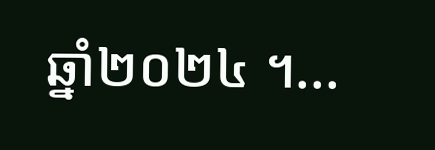ឆ្នាំ២០២៤ ។...